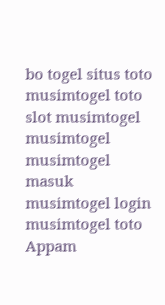bo togel situs toto musimtogel toto slot musimtogel musimtogel musimtogel masuk musimtogel login musimtogel toto
Appam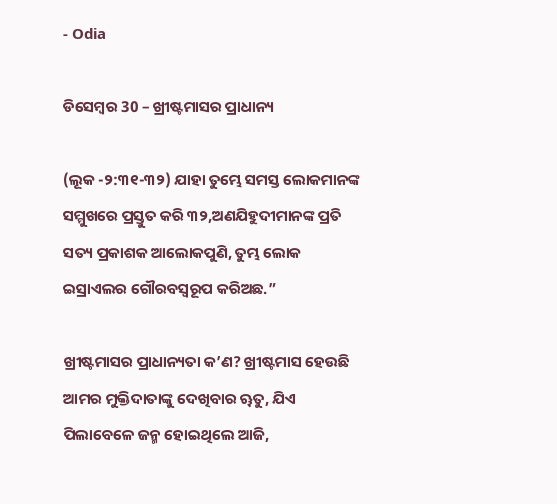- Odia

ଡିସେମ୍ବର 30 – ଖ୍ରୀଷ୍ଟମାସର ପ୍ରାଧାନ୍ୟ

(ଲୂକ -୨:୩୧-୩୨) ଯାହା ତୁମ୍ଭେ ସମସ୍ତ ଲୋକମାନଙ୍କ ସମ୍ମୁଖରେ ପ୍ରସ୍ତୁତ କରି ୩୨,ଅଣଯିହୁଦୀମାନଙ୍କ ପ୍ରତି ସତ୍ୟ ପ୍ରକାଶକ ଆଲୋକପୁଣି, ତୁମ୍ଭ ଲୋକ ଇସ୍ରାଏଲର ଗୌରବସ୍ୱରୂପ କରିଅଛ.”

ଖ୍ରୀଷ୍ଟମାସର ପ୍ରାଧାନ୍ୟତା କ’ଣ? ଖ୍ରୀଷ୍ଟମାସ ହେଉଛି ଆମର ମୁକ୍ତିଦାତାଙ୍କୁ ଦେଖିବାର ୠତୁ, ଯିଏ ପିଲାବେଳେ ଜନ୍ମ ହୋଇଥିଲେ ଆଜି,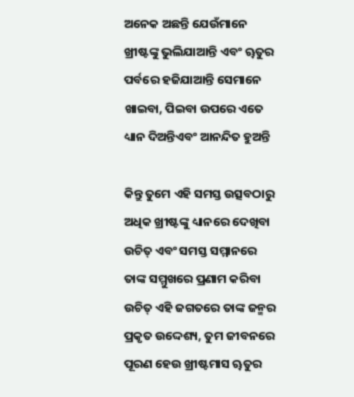ଅନେକ ଅଛନ୍ତି ଯେଉଁମାନେ ଖ୍ରୀଷ୍ଟଙ୍କୁ ଭୁଲିଯାଆନ୍ତି ଏବଂ ୠତୁର ପର୍ବରେ ହଜିଯାଆନ୍ତି ସେମାନେ ଖାଇବା, ପିଇବା ଉପରେ ଏତେ ଧ୍ୟାନ ଦିଅନ୍ତିଏବଂ ଆନନ୍ଦିତ ହୁଅନ୍ତି

କିନ୍ତୁ ତୁମେ ଏହି ସମସ୍ତ ଉତ୍ସବଠାରୁ ଅଧିକ ଖ୍ରୀଷ୍ଟଙ୍କୁ ଧ୍ୟାନରେ ଦେଖିବା ଉଚିତ୍ ଏବଂ ସମସ୍ତ ସମ୍ମାନରେ ତାଙ୍କ ସମ୍ମୁଖରେ ପ୍ରଣାମ କରିବା ଉଚିତ୍ ଏହି ଜଗତରେ ତାଙ୍କ ଜନ୍ମର ପ୍ରକୃତ ଉଦ୍ଦେଶ୍ୟ, ତୁମ ଜୀବନରେ ପୂରଣ ହେଉ ଖ୍ରୀଷ୍ଟମାସ ୠତୁର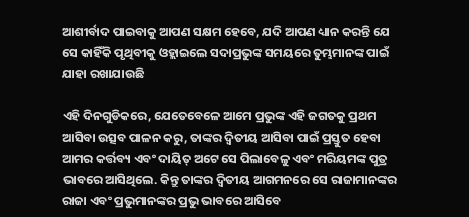ଆଶୀର୍ବାଦ ପାଇବାକୁ ଆପଣ ସକ୍ଷମ ହେବେ, ଯଦି ଆପଣ ଧ୍ୟାନ କରନ୍ତି ଯେ ସେ କାହିଁକି ପୃଥିବୀକୁ ଓହ୍ଲାଇଲେ ସଦାପ୍ରଭୁଙ୍କ ସମୟରେ ତୁମ୍ଭମାନଙ୍କ ପାଇଁ ଯାହା ରଖାଯାଉଛି

ଏହି ଦିନଗୁଡିକରେ, ଯେତେବେଳେ ଆମେ ପ୍ରଭୁଙ୍କ ଏହି ଜଗତକୁ ପ୍ରଥମ ଆସିବା ଉତ୍ସବ ପାଳନ କରୁ, ତାଙ୍କର ଦ୍ୱିତୀୟ ଆସିବା ପାଇଁ ପ୍ରସ୍ତୁତ ହେବା ଆମର କର୍ତ୍ତବ୍ୟ ଏବଂ ଦାୟିତ୍ ଅଟେ ସେ ପିଲାବେଳୁ ଏବଂ ମରିୟମଙ୍କ ପୁତ୍ର ଭାବରେ ଆସିଥିଲେ. କିନ୍ତୁ ତାଙ୍କର ଦ୍ୱିତୀୟ ଆଗମନରେ ସେ ରାଜାମାନଙ୍କର ରାଜା ଏବଂ ପ୍ରଭୁମାନଙ୍କର ପ୍ରଭୁ ଭାବରେ ଆସିବେ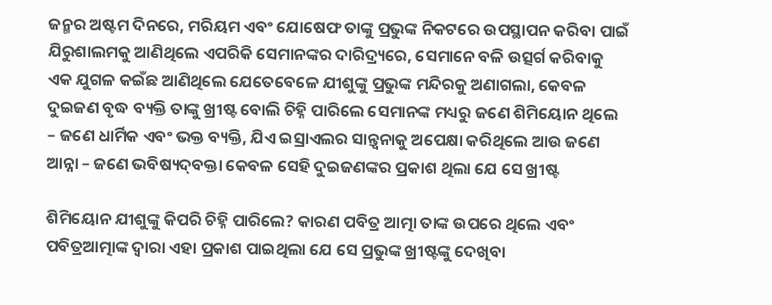ଜନ୍ମର ଅଷ୍ଟମ ଦିନରେ, ମରିୟମ ଏବଂ ଯୋଷେଫ ତାଙ୍କୁ ପ୍ରଭୁଙ୍କ ନିକଟରେ ଉପସ୍ଥାପନ କରିବା ପାଇଁ ଯିରୁଶାଲମକୁ ଆଣିଥିଲେ ଏପରିକି ସେମାନଙ୍କର ଦାରିଦ୍ର୍ୟରେ, ସେମାନେ ବଳି ଉତ୍ସର୍ଗ କରିବାକୁ ଏକ ଯୁଗଳ କଇଁଛ ଆଣିଥିଲେ ଯେତେବେଳେ ଯୀଶୁଙ୍କୁ ପ୍ରଭୁଙ୍କ ମନ୍ଦିରକୁ ଅଣାଗଲା, କେବଳ ଦୁଇଜଣ ବୃଦ୍ଧ ବ୍ୟକ୍ତି ତାଙ୍କୁ ଖ୍ରୀଷ୍ଟ ବୋଲି ଚିହ୍ନି ପାରିଲେ ସେମାନଙ୍କ ମଧ୍ୟରୁ ଜଣେ ଶିମିୟୋନ ଥିଲେ – ଜଣେ ଧାର୍ମିକ ଏବଂ ଭକ୍ତ ବ୍ୟକ୍ତି, ଯିଏ ଇସ୍ରାଏଲର ସାନ୍ତ୍ୱନାକୁ ଅପେକ୍ଷା କରିଥିଲେ ଆଉ ଜଣେ ଆନ୍ନା – ଜଣେ ଭବିଷ୍ୟ‌ଦ୍‌ବକ୍ତା କେବଳ ସେହି ଦୁଇଜଣଙ୍କର ପ୍ରକାଶ ଥିଲା ଯେ ସେ ଖ୍ରୀଷ୍ଟ

ଶିମିୟୋନ ଯୀଶୁଙ୍କୁ କିପରି ଚିହ୍ନି ପାରିଲେ? କାରଣ ପବିତ୍ର ଆତ୍ମା ତାଙ୍କ ଉପରେ ଥିଲେ ଏବଂ ପବିତ୍ରଆତ୍ମାଙ୍କ ଦ୍ୱାରା ଏହା ପ୍ରକାଶ ପାଇଥିଲା ଯେ ସେ ପ୍ରଭୁଙ୍କ ଖ୍ରୀଷ୍ଟଙ୍କୁ ଦେଖିବା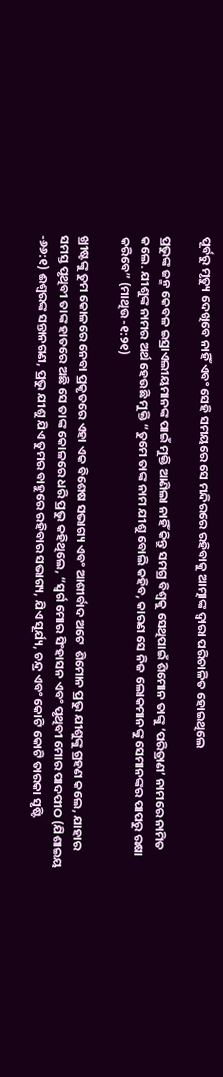ପୂର୍ବରୁ ମୃତ୍ୟୁ ଦେଖିବେ ନାହିଁ ଏବଂ ସେହି ସମୟରେ ସେ ମନ୍ଦିରରେ ରହିବାକୁ ଆତ୍ମାଙ୍କ ଦ୍ୱାରା ପରିଚାଳିତ ହୋଇଥିଲେ

ପ୍ରଭୁଙ୍କ ଜନ୍ମ କେବଳ ଇସ୍ରାଏଲୀୟମାନଙ୍କ ପାଇଁ ମୁକ୍ତି ଆଣିଲା ନାହିଁ କିନ୍ତୁ ସମଗ୍ର ବିଶ୍ୱକୁ ସେଥିପାଇଁ ଶିମୋନ ତାଙ୍କୁ ‘ପରିତ୍ରାଣ’ ନାମରେ ନାମିତ କଲେ. ଯୀଶୁଙ୍କ ନାମର ଅର୍ଥ ହେଉଛି ମୁକ୍ତି “ତୁମେ ତାଙ୍କ ନାମ ଯୀଶୁ ବୋଲି କହିବ, କାରଣ ସେ ନିଜ ଲୋକମାନଙ୍କୁ ସେମାନଙ୍କର ପାପରୁ ରକ୍ଷା କରିବେ” (ମାଥିଉ -୧:୨୧)

ଖ୍ରୀଷ୍ଟଙ୍କୁ ତୁମ କୋଳରେ ନେବା ପ୍ରକୃତରେ ଏହା ଏକ ବିଶେଷ ସଭାଗ୍ୟ ଏବଂ ଆଶୀର୍ବାଦ ଅଟେ  ଶିମୋନ ପ୍ରଭୁ ଯୀଶୁଙ୍କୁ ଗ୍ରହଣ କଲେ, ଯାହାର ସମସ୍ତ ପୃଥିବୀ ତାଙ୍କ ହାତରେ ଅଛି ସେ ତାଙ୍କ କୋଳରେ ଧରି ପ୍ରଭୁ କହିଥିଲେ, “ସ୍ୱର୍ଗ ମୋର ସିଂହାସନ ଏବଂ ପୃଥିବୀ ମୋର ପାଦପୀଠ (ଯିଶାଇୟ -୬୬:୧) ଈଶ୍ବରଙ୍କ ସନ୍ତାନଗଣ, ପ୍ରଭୁ ଯୀଶୁ ଯିଏ ତୁମର ବାହୁରେ ରହିବାର ସଭାଗ୍ୟ, ଯିଏ ସୂର୍ଯ୍ୟ, ଚନ୍ଦ୍ର ଏବଂ କୋଟି କୋଟି ତାରକା ସୃଷ୍ଟି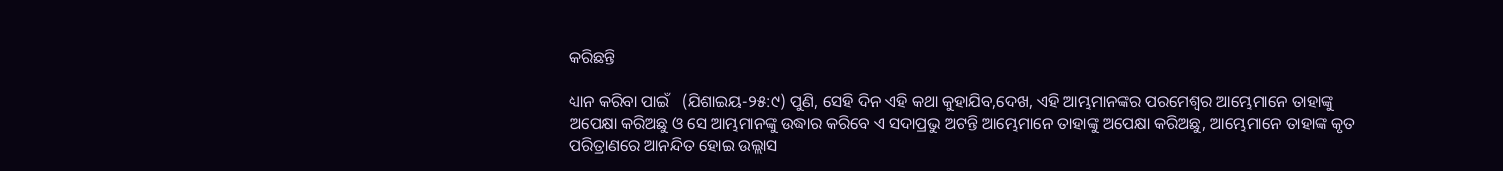କରିଛନ୍ତି

ଧ୍ୟାନ କରିବା ପାଇଁ   (ଯିଶାଇୟ-୨୫:୯) ପୁଣି, ସେହି ଦିନ ଏହି କଥା କୁହାଯିବ,ଦେଖ, ଏହି ଆମ୍ଭମାନଙ୍କର ପରମେଶ୍ୱର ଆମ୍ଭେମାନେ ତାହାଙ୍କୁ ଅପେକ୍ଷା କରିଅଛୁ ଓ ସେ ଆମ୍ଭମାନଙ୍କୁ ଉଦ୍ଧାର କରିବେ ଏ ସଦାପ୍ରଭୁ ଅଟନ୍ତି ଆମ୍ଭେମାନେ ତାହାଙ୍କୁ ଅପେକ୍ଷା କରିଅଛୁ, ଆମ୍ଭେମାନେ ତାହାଙ୍କ କୃତ ପରିତ୍ରାଣରେ ଆନନ୍ଦିତ ହୋଇ ଉଲ୍ଲାସ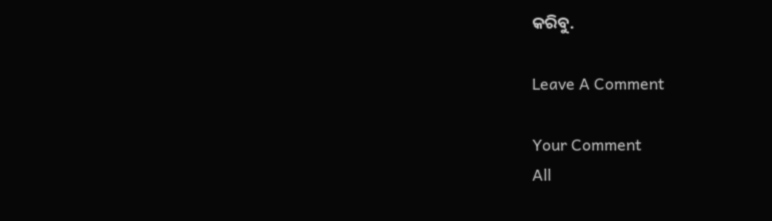କରିବୁ.

Leave A Comment

Your Comment
All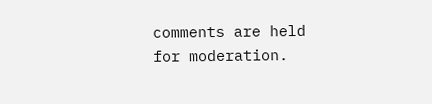comments are held for moderation.